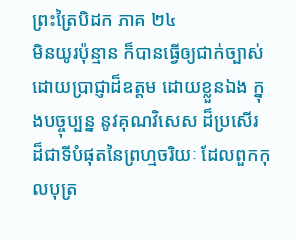ព្រះត្រៃបិដក ភាគ ២៤
មិនយូរប៉ុន្មាន ក៏បានធ្វើឲ្យជាក់ច្បាស់ ដោយប្រាជ្ញាដ៏ឧត្តម ដោយខ្លួនឯង ក្នុងបច្ចុប្បន្ន នូវគុណវិសេស ដ៏ប្រសើរ ដ៏ជាទីបំផុតនៃព្រហ្មចរិយៈ ដែលពួកកុលបុត្រ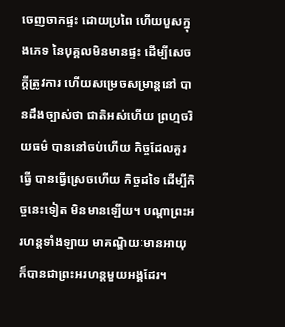ចេញចាកផ្ទះ ដោយប្រពៃ ហើយបួសក្នុងភេទ នៃបុគ្គលមិនមានផ្ទះ ដើម្បីសេចក្តីត្រូវការ ហើយសម្រេចសម្រាន្តនៅ បានដឹងច្បាស់ថា ជាតិអស់ហើយ ព្រហ្មចរិយធម៌ បាននៅចប់ហើយ កិច្ចដែលគួរធ្វើ បានធ្វើស្រេចហើយ កិច្ចដទៃ ដើម្បីកិច្ចនេះទៀត មិនមានឡើយ។ បណ្តាព្រះអរហន្តទាំងឡាយ មាគណ្ឌិយៈមានអាយុ ក៏បានជាព្រះអរហន្តមួយអង្គដែរ។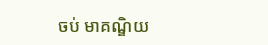ចប់ មាគណ្ឌិយ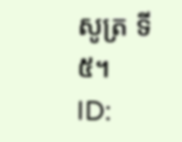សូត្រ ទី៥។
ID: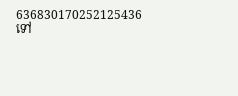636830170252125436
ទៅ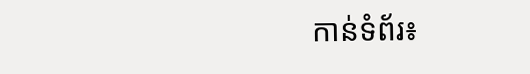កាន់ទំព័រ៖